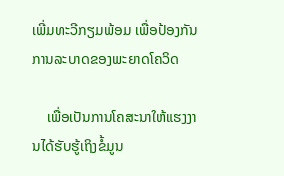ເພີ່ມທະວີກຽມພ້ອມ ເພື່ອປ້ອງກັນການລະບາດຂອງພະຍາດໂຄວິດ

    ເພື່ອເປັນການໂຄສະນາໃຫ້ແຮງງານໄດ້ຮັບຮູ້ເຖິງຂໍ້ມູນ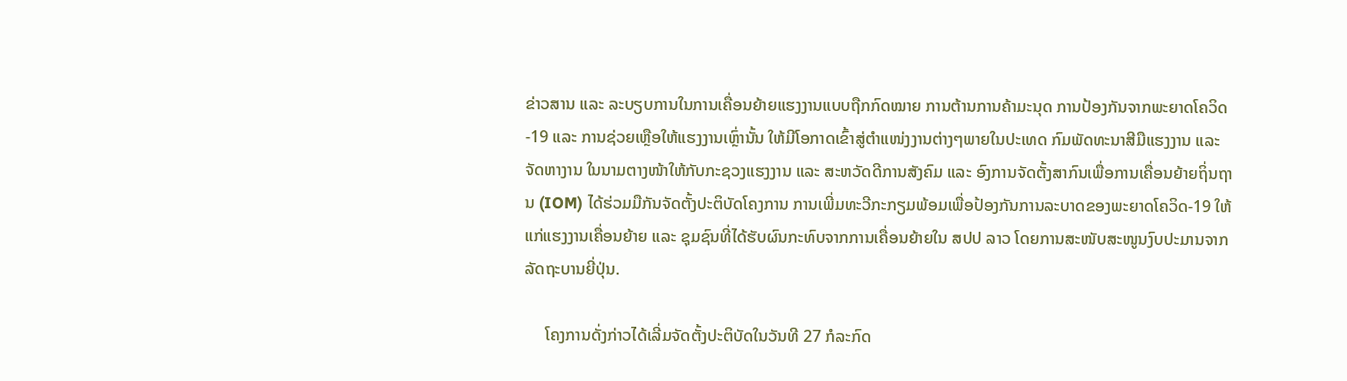ຂ່າວສານ ແລະ ລະບຽບການໃນການເຄື່ອນຍ້າຍແຮງງານແບບຖືກກົດໝາຍ ການຕ້ານການຄ້າມະນຸດ ການປ້ອງກັນຈາກພະຍາດໂຄວິດ-19 ແລະ ການຊ່ວຍເຫຼືອໃຫ້ແຮງງານເຫຼົ່ານັ້ນ ໃຫ້ມີໂອກາດເຂົ້າສູ່ຕໍາແໜ່ງງານຕ່າງໆພາຍໃນປະເທດ ກົມພັດທະນາສີມືແຮງງານ ແລະ ຈັດຫາງານ ໃນນາມຕາງໜ້າໃຫ້ກັບກະຊວງແຮງງານ ແລະ ສະຫວັດດີການສັງຄົມ ແລະ ອົງການຈັດຕັ້ງສາກົນເພື່ອການເຄື່ອນຍ້າຍຖິ່ນຖານ (IOM) ໄດ້ຮ່ວມມືກັນຈັດຕັ້ງປະຕິບັດໂຄງການ ການເພີ່ມທະວີກະກຽມພ້ອມເພື່ອປ້ອງກັນການລະບາດຂອງພະຍາດໂຄວິດ-19 ໃຫ້ແກ່ແຮງງານເຄື່ອນຍ້າຍ ແລະ ຊຸມຊົນທີ່ໄດ້ຮັບຜົນກະທົບຈາກການເຄື່ອນຍ້າຍໃນ ສປປ ລາວ ໂດຍການສະໜັບສະໜູນງົບປະມານຈາກລັດຖະບານຍີ່ປຸ່ນ.

     ໂຄງການດັ່ງກ່າວໄດ້ເລີ່ມຈັດຕັ້ງປະຕິບັດໃນວັນທີ 27 ກໍລະກົດ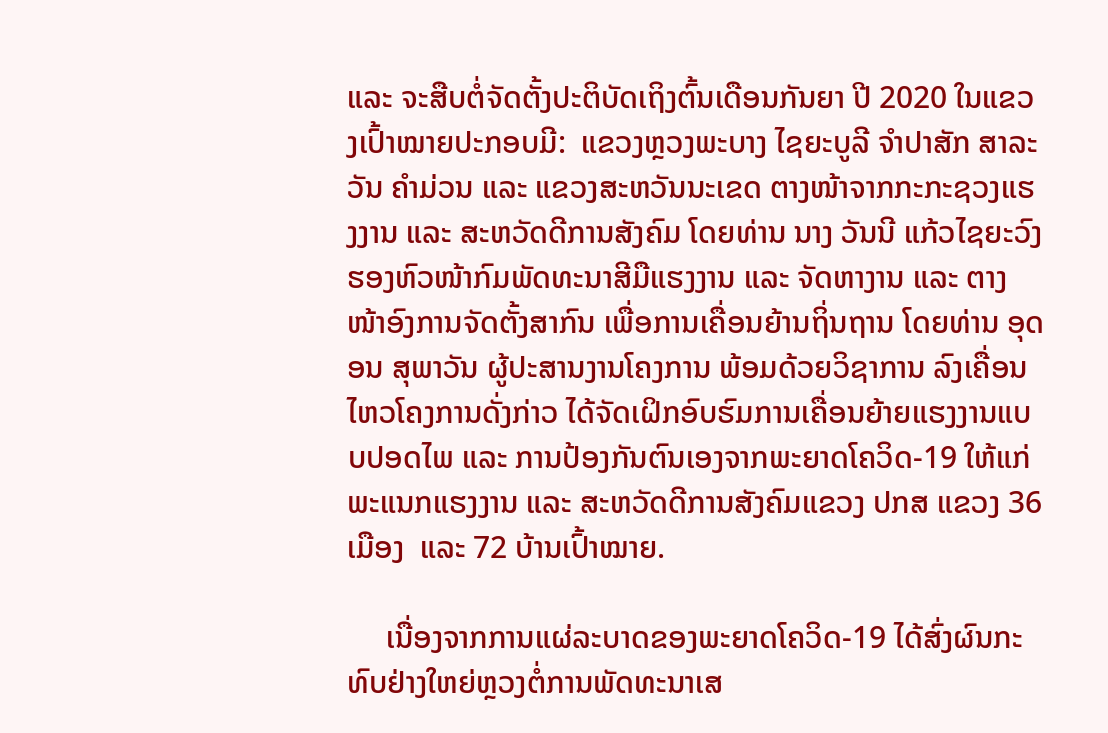ແລະ ຈະສືບຕໍ່ຈັດຕັ້ງປະຕິບັດເຖິງຕົ້ນເດືອນກັນຍາ ປີ 2020 ໃນແຂວງເປົ້າໝາຍປະກອບມີ:  ແຂວງຫຼວງພະບາງ ໄຊຍະບູລີ ຈໍາປາສັກ ສາລະວັນ ຄໍາມ່ວນ ແລະ ແຂວງສະຫວັນນະເຂດ ຕາງໜ້າຈາກກະກະຊວງແຮງງານ ແລະ ສະຫວັດດີການສັງຄົມ ໂດຍທ່ານ ນາງ ວັນນີ ແກ້ວໄຊຍະວົງ ຮອງຫົວໜ້າກົມພັດທະນາສີມືແຮງງານ ແລະ ຈັດຫາງານ ແລະ ຕາງໜ້າອົງການຈັດຕັ້ງສາກົນ ເພື່ອການເຄື່ອນຍ້ານຖິ່ນຖານ ໂດຍທ່ານ ອຸດອນ ສຸພາວັນ ຜູ້ປະສານງານໂຄງການ ພ້ອມດ້ວຍວິຊາການ ລົງເຄື່ອນໄຫວໂຄງການດັ່ງກ່າວ ໄດ້ຈັດເຝິກອົບຮົມການເຄື່ອນຍ້າຍແຮງງານແບບປອດໄພ ແລະ ການປ້ອງກັນຕົນເອງຈາກພະຍາດໂຄວິດ-19 ໃຫ້ແກ່ພະແນກແຮງງານ ແລະ ສະຫວັດດີການສັງຄົມແຂວງ ປກສ ແຂວງ 36 ເມືອງ  ແລະ 72 ບ້ານເປົ້າໝາຍ.

     ເນື່ອງຈາກການແຜ່ລະບາດຂອງພະຍາດໂຄວິດ-19 ໄດ້ສົ່ງຜົນກະທົບຢ່າງໃຫຍ່ຫຼວງຕໍ່ການພັດທະນາເສ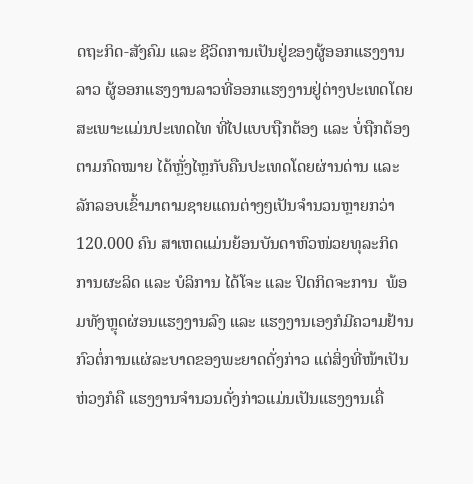ດຖະກິດ-ສັງຄົມ ແລະ ຊີວິດການເປັນຢູ່ຂອງຜູ້ອອກແຮງງານລາວ ຜູ້ອອກແຮງງານລາວທີ່ອອກແຮງງານຢູ່ຕ່າງປະເທດໂດຍສະເພາະແມ່ນປະເທດໄທ ທີ່ໄປແບບຖືກຕ້ອງ ແລະ ບໍ່ຖືກຕ້ອງຕາມກົດໝາຍ ໄດ້ຫຼັ່ງໄຫຼກັບຄືນປະເທດໂດຍຜ່ານດ່ານ ແລະ ລັກລອບເຂົ້າມາຕາມຊາຍແດນຕ່າງໆເປັນຈຳນວນຫຼາຍກວ່າ 120.000 ຄົນ ສາເຫດແມ່ນຍ້ອນບັນດາຫົວໜ່ວຍທຸລະກິດການຜະລິດ ແລະ ບໍລິການ ໄດ້ໂຈະ ແລະ ປິດກິດຈະການ  ພ້ອມທັງຫຼຸດຜ່ອນແຮງງານລົງ ແລະ ແຮງງານເອງກໍມີຄວາມຢ້ານກົວຕໍ່ການແຜ່ລະບາດຂອງພະຍາດດັ່ງກ່າວ ແຕ່ສິ່ງທີ່ໜ້າເປັນຫ່ວງກໍຄື ແຮງງານຈໍານວນດັ່ງກ່າວແມ່ນເປັນແຮງງານເຄື່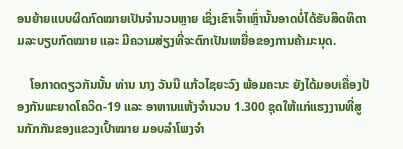ອນຍ້າຍແບບຜິດກົດໝາຍເປັນຈໍານວນຫຼາຍ ເຊິ່ງເຂົາເຈົ້າເຫຼົ່ານັ້ນອາດບໍ່ໄດ້ຮັບສິດທິຕາມລະບຽບກົດໝາຍ ແລະ ມີຄວາມສ່ຽງທີ່ຈະຕົກເປັນເຫຍື່ອຂອງການຄ້າມະນຸດ.

    ໂອກາດດຽວກັນນັ້ນ ທ່ານ ນາງ ວັນນີ ແກ້ວໄຊຍະວົງ ພ້ອມຄະນະ ຍັງໄດ້ມອບເຄື່ອງປ້ອງກັນພະຍາດໂຄວິດ-19 ແລະ ອາຫານແຫ້ງຈໍານວນ 1.300 ຊຸດໃຫ້ແກ່ແຮງງານທີ່ສູນກັກກັນຂອງແຂວງເປົ້າໝາຍ ມອບລໍາໂພງຈໍາ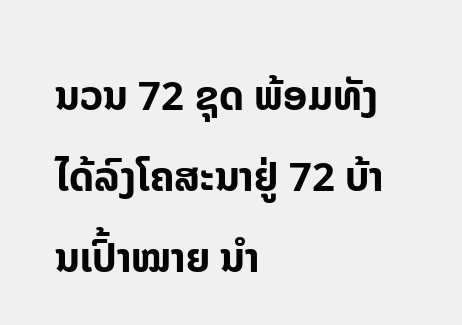ນວນ 72 ຊຸດ ພ້ອມທັງໄດ້ລົງໂຄສະນາຢູ່ 72 ບ້ານເປົ້າໝາຍ ນຳ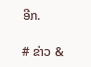ອີກ.

# ຂ່າວ &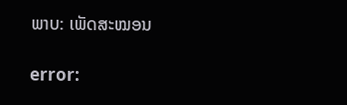ພາບ: ເພັດສະໝອນ

error: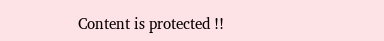Content is protected !!